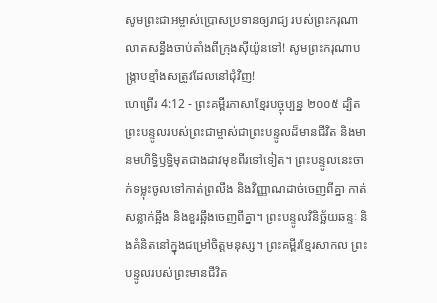សូមព្រះជាអម្ចាស់ប្រោសប្រទានឲ្យរាជ្យ របស់ព្រះករុណា លាតសន្ធឹងចាប់តាំងពីក្រុងស៊ីយ៉ូនទៅ! សូមព្រះករុណាបង្ក្រាបខ្មាំងសត្រូវដែលនៅជុំវិញ!
ហេព្រើរ 4:12 - ព្រះគម្ពីរភាសាខ្មែរបច្ចុប្បន្ន ២០០៥ ដ្បិតព្រះបន្ទូលរបស់ព្រះជាម្ចាស់ជាព្រះបន្ទូលដ៏មានជីវិត និងមានមហិទ្ធិឫទ្ធិមុតជាងដាវមុខពីរទៅទៀត។ ព្រះបន្ទូលនេះចាក់ទម្លុះចូលទៅកាត់ព្រលឹង និងវិញ្ញាណដាច់ចេញពីគ្នា កាត់សន្លាក់ឆ្អឹង និងខួរឆ្អឹងចេញពីគ្នា។ ព្រះបន្ទូលវិនិច្ឆ័យឆន្ទៈ និងគំនិតនៅក្នុងជម្រៅចិត្តមនុស្ស។ ព្រះគម្ពីរខ្មែរសាកល ព្រះបន្ទូលរបស់ព្រះមានជីវិត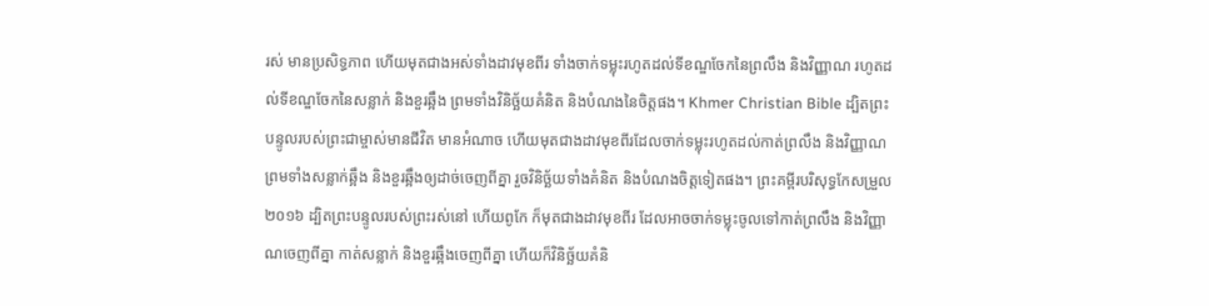រស់ មានប្រសិទ្ធភាព ហើយមុតជាងអស់ទាំងដាវមុខពីរ ទាំងចាក់ទម្លុះរហូតដល់ទីខណ្ឌចែកនៃព្រលឹង និងវិញ្ញាណ រហូតដល់ទីខណ្ឌចែកនៃសន្លាក់ និងខួរឆ្អឹង ព្រមទាំងវិនិច្ឆ័យគំនិត និងបំណងនៃចិត្តផង។ Khmer Christian Bible ដ្បិតព្រះបន្ទូលរបស់ព្រះជាម្ចាស់មានជីវិត មានអំណាច ហើយមុតជាងដាវមុខពីរដែលចាក់ទម្លុះរហូតដល់កាត់ព្រលឹង និងវិញ្ញាណ ព្រមទាំងសន្លាក់ឆ្អឹង និងខួរឆ្អឹងឲ្យដាច់ចេញពីគ្នា រួចវិនិច្ឆ័យទាំងគំនិត និងបំណងចិត្តទៀតផង។ ព្រះគម្ពីរបរិសុទ្ធកែសម្រួល ២០១៦ ដ្បិតព្រះបន្ទូលរបស់ព្រះរស់នៅ ហើយពូកែ ក៏មុតជាងដាវមុខពីរ ដែលអាចចាក់ទម្លុះចូលទៅកាត់ព្រលឹង និងវិញ្ញាណចេញពីគ្នា កាត់សន្លាក់ និងខួរឆ្អឹងចេញពីគ្នា ហើយក៏វិនិច្ឆ័យគំនិ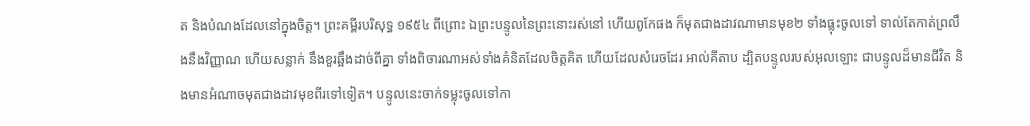ត និងបំណងដែលនៅក្នុងចិត្ត។ ព្រះគម្ពីរបរិសុទ្ធ ១៩៥៤ ពីព្រោះ ឯព្រះបន្ទូលនៃព្រះនោះរស់នៅ ហើយពូកែផង ក៏មុតជាងដាវណាមានមុខ២ ទាំងធ្លុះចូលទៅ ទាល់តែកាត់ព្រលឹងនឹងវិញ្ញាណ ហើយសន្លាក់ នឹងខួរឆ្អឹងដាច់ពីគ្នា ទាំងពិចារណាអស់ទាំងគំនិតដែលចិត្តគិត ហើយដែលសំរេចដែរ អាល់គីតាប ដ្បិតបន្ទូលរបស់អុលឡោះ ជាបន្ទូលដ៏មានជីវិត និងមានអំណាចមុតជាងដាវមុខពីរទៅទៀត។ បន្ទូលនេះចាក់ទម្លុះចូលទៅកា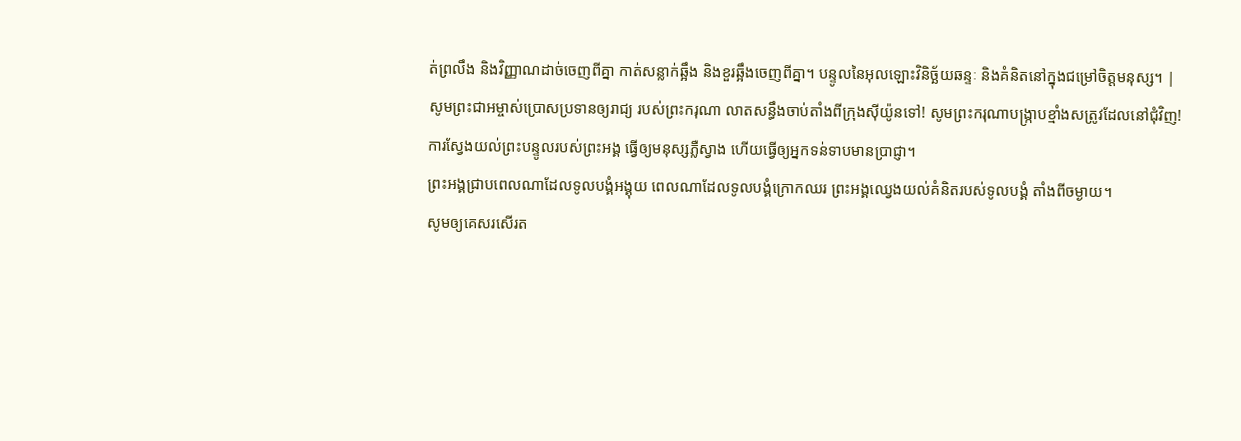ត់ព្រលឹង និងវិញ្ញាណដាច់ចេញពីគ្នា កាត់សន្លាក់ឆ្អឹង និងខួរឆ្អឹងចេញពីគ្នា។ បន្ទូលនៃអុលឡោះវិនិច្ឆ័យឆន្ទៈ និងគំនិតនៅក្នុងជម្រៅចិត្ដមនុស្ស។ |
សូមព្រះជាអម្ចាស់ប្រោសប្រទានឲ្យរាជ្យ របស់ព្រះករុណា លាតសន្ធឹងចាប់តាំងពីក្រុងស៊ីយ៉ូនទៅ! សូមព្រះករុណាបង្ក្រាបខ្មាំងសត្រូវដែលនៅជុំវិញ!
ការស្វែងយល់ព្រះបន្ទូលរបស់ព្រះអង្គ ធ្វើឲ្យមនុស្សភ្លឺស្វាង ហើយធ្វើឲ្យអ្នកទន់ទាបមានប្រាជ្ញា។
ព្រះអង្គជ្រាបពេលណាដែលទូលបង្គំអង្គុយ ពេលណាដែលទូលបង្គំក្រោកឈរ ព្រះអង្គឈ្វេងយល់គំនិតរបស់ទូលបង្គំ តាំងពីចម្ងាយ។
សូមឲ្យគេសរសើរត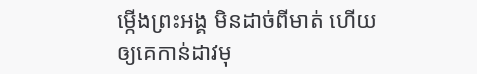ម្កើងព្រះអង្គ មិនដាច់ពីមាត់ ហើយឲ្យគេកាន់ដាវមុ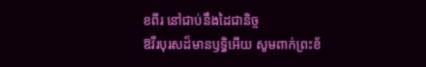ខពីរ នៅជាប់នឹងដៃជានិច្ច
ឱវីរបុរសដ៏មានឫទ្ធិអើយ សូមពាក់ព្រះខ័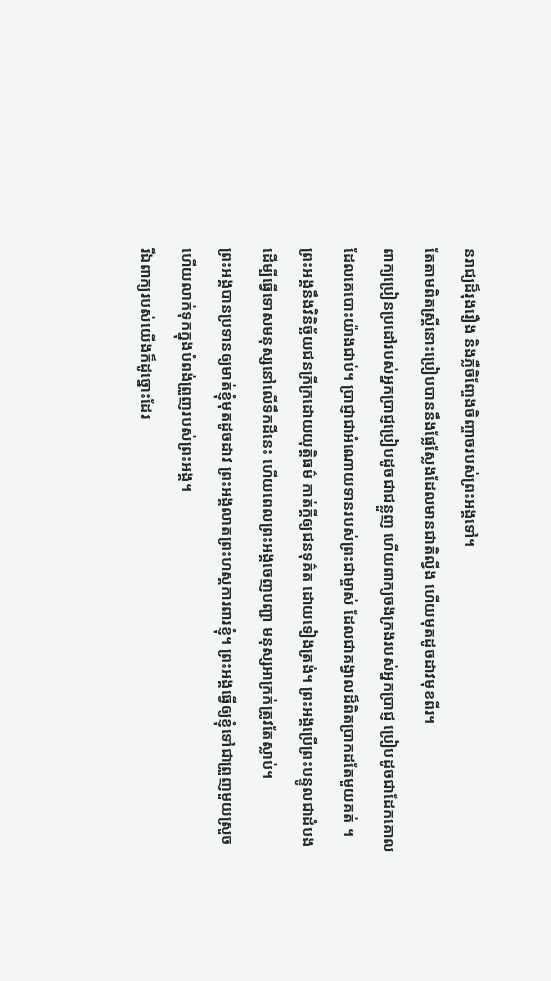នរាជ្យដ៏រុងរឿង និងភ្លឺចិញ្ចែងចិញ្ចាចរបស់ព្រះអង្គទៅ។
តែតាមពិតស្ត្រីនោះប្រៀបបាននឹងផ្លែស្លែងដែលមានជាតិល្វីង ហើយមុតដូចដាវមុខពីរ។
ពាក្យប្រៀនប្រដៅរបស់អ្នកប្រាជ្ញប្រៀបដូចជាជន្លួញ ហើយពាក្យចងក្រងរបស់អ្នកប្រាជ្ញ ប្រៀបដូចជាដែកគោល ដែលគេបោះយ៉ាងជាប់។ ប្រាជ្ញាជាអំណោយទានរបស់ព្រះជាម្ចាស់ ដែលជាគង្វាលដ៏ពិតប្រាកដតែមួយគត់ ។
ព្រះអង្គនឹងវិនិច្ឆ័យជនក្រីក្រដោយយុត្តិធម៌ កាត់ក្ដីឲ្យជនទុគ៌ត ដោយទៀងត្រង់។ ព្រះអង្គប្រើព្រះបន្ទូលជាដំបង ដើម្បីធ្វើទោសមនុស្សនៅលើទឹកដីនេះ ហើយពេលព្រះអង្គចេញបញ្ជា មនុស្សអាក្រក់ត្រូវតែស្លាប់។
ព្រះអង្គបានប្រទានឲ្យមាត់ខ្ញុំមុតដូចដាវ ព្រះអង្គលាតព្រះហស្ដការពារខ្ញុំ។ ព្រះអង្គធ្វើឲ្យខ្ញុំទៅជាព្រួញមួយស្រួច ហើយលាក់ទុកក្នុងបំពង់ព្រួញរបស់ព្រះអង្គ។
រីឯពាក្យរបស់យើងក៏ដូច្នោះដែរ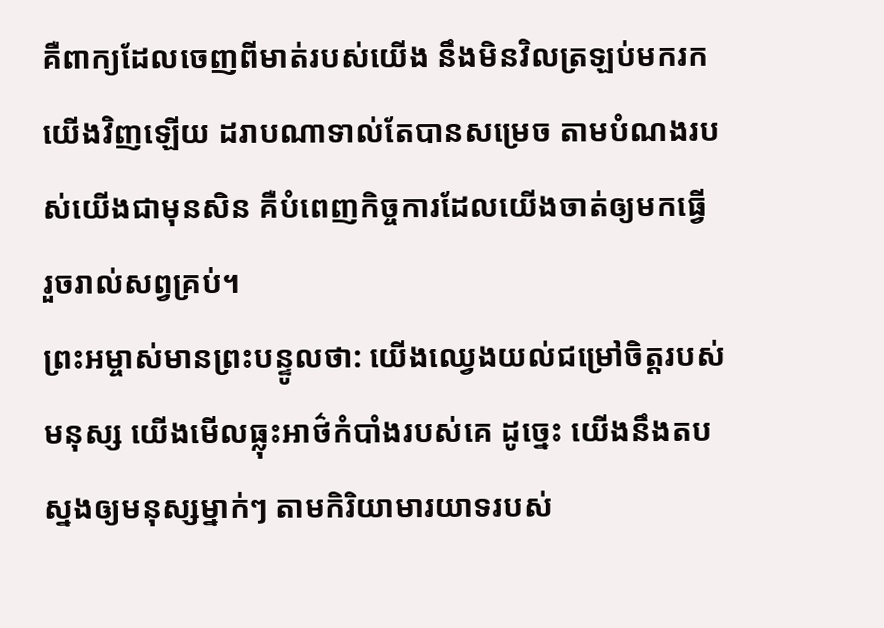គឺពាក្យដែលចេញពីមាត់របស់យើង នឹងមិនវិលត្រឡប់មករកយើងវិញឡើយ ដរាបណាទាល់តែបានសម្រេច តាមបំណងរបស់យើងជាមុនសិន គឺបំពេញកិច្ចការដែលយើងចាត់ឲ្យមកធ្វើ រួចរាល់សព្វគ្រប់។
ព្រះអម្ចាស់មានព្រះបន្ទូលថា: យើងឈ្វេងយល់ជម្រៅចិត្តរបស់មនុស្ស យើងមើលធ្លុះអាថ៌កំបាំងរបស់គេ ដូច្នេះ យើងនឹងតបស្នងឲ្យមនុស្សម្នាក់ៗ តាមកិរិយាមារយាទរបស់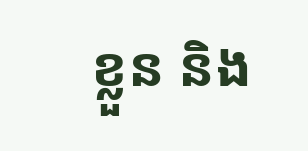ខ្លួន និង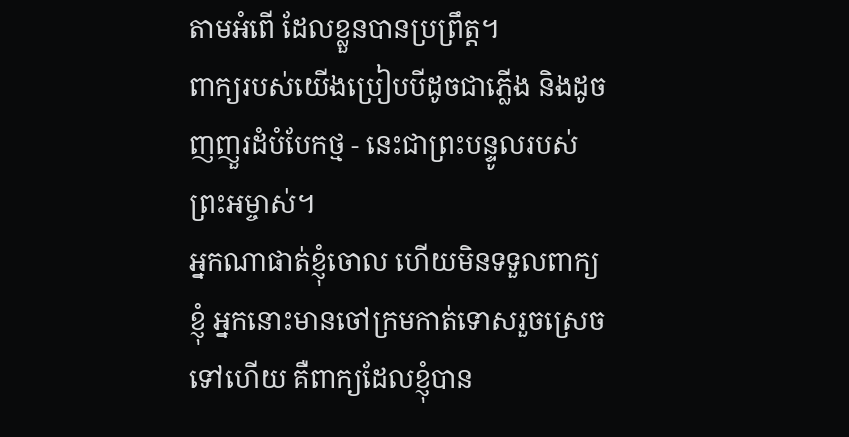តាមអំពើ ដែលខ្លួនបានប្រព្រឹត្ត។
ពាក្យរបស់យើងប្រៀបបីដូចជាភ្លើង និងដូចញញួរដំបំបែកថ្ម - នេះជាព្រះបន្ទូលរបស់ព្រះអម្ចាស់។
អ្នកណាផាត់ខ្ញុំចោល ហើយមិនទទួលពាក្យខ្ញុំ អ្នកនោះមានចៅក្រមកាត់ទោសរួចស្រេចទៅហើយ គឺពាក្យដែលខ្ញុំបាន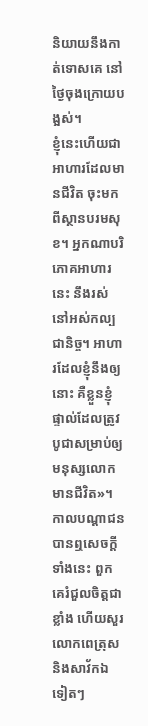និយាយនឹងកាត់ទោសគេ នៅថ្ងៃចុងក្រោយបង្អស់។
ខ្ញុំនេះហើយជាអាហារដែលមានជីវិត ចុះមកពីស្ថានបរមសុខ។ អ្នកណាបរិភោគអាហារនេះ នឹងរស់នៅអស់កល្បជានិច្ច។ អាហារដែលខ្ញុំនឹងឲ្យនោះ គឺខ្លួនខ្ញុំ ផ្ទាល់ដែលត្រូវបូជាសម្រាប់ឲ្យមនុស្សលោកមានជីវិត»។
កាលបណ្ដាជនបានឮសេចក្ដីទាំងនេះ ពួកគេរំជួលចិត្តជាខ្លាំង ហើយសួរលោកពេត្រុស និងសាវ័កឯទៀតៗ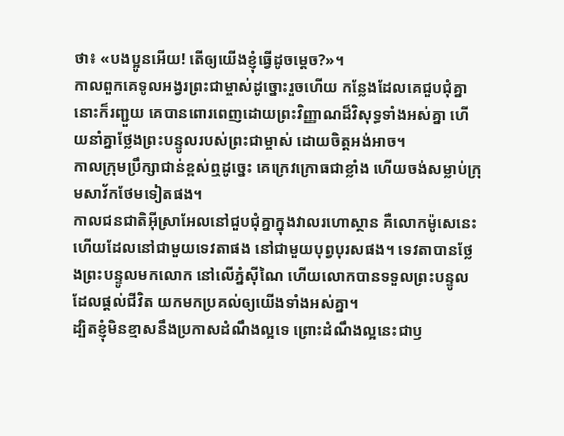ថា៖ «បងប្អូនអើយ! តើឲ្យយើងខ្ញុំធ្វើដូចម្ដេច?»។
កាលពួកគេទូលអង្វរព្រះជាម្ចាស់ដូច្នោះរួចហើយ កន្លែងដែលគេជួបជុំគ្នានោះក៏រញ្ជួយ គេបានពោរពេញដោយព្រះវិញ្ញាណដ៏វិសុទ្ធទាំងអស់គ្នា ហើយនាំគ្នាថ្លែងព្រះបន្ទូលរបស់ព្រះជាម្ចាស់ ដោយចិត្តអង់អាច។
កាលក្រុមប្រឹក្សាជាន់ខ្ពស់ឮដូច្នេះ គេក្រេវក្រោធជាខ្លាំង ហើយចង់សម្លាប់ក្រុមសាវ័កថែមទៀតផង។
កាលជនជាតិអ៊ីស្រាអែលនៅជួបជុំគ្នាក្នុងវាលរហោស្ថាន គឺលោកម៉ូសេនេះហើយដែលនៅជាមួយទេវតាផង នៅជាមួយបុព្វបុរសផង។ ទេវតាបានថ្លែងព្រះបន្ទូលមកលោក នៅលើភ្នំស៊ីណៃ ហើយលោកបានទទួលព្រះបន្ទូលដែលផ្ដល់ជីវិត យកមកប្រគល់ឲ្យយើងទាំងអស់គ្នា។
ដ្បិតខ្ញុំមិនខ្មាសនឹងប្រកាសដំណឹងល្អទេ ព្រោះដំណឹងល្អនេះជាឫ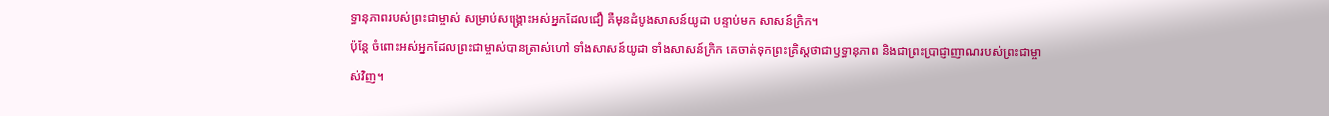ទ្ធានុភាពរបស់ព្រះជាម្ចាស់ សម្រាប់សង្គ្រោះអស់អ្នកដែលជឿ គឺមុនដំបូងសាសន៍យូដា បន្ទាប់មក សាសន៍ក្រិក។
ប៉ុន្តែ ចំពោះអស់អ្នកដែលព្រះជាម្ចាស់បានត្រាស់ហៅ ទាំងសាសន៍យូដា ទាំងសាសន៍ក្រិក គេចាត់ទុកព្រះគ្រិស្តថាជាឫទ្ធានុភាព និងជាព្រះប្រាជ្ញាញាណរបស់ព្រះជាម្ចាស់វិញ។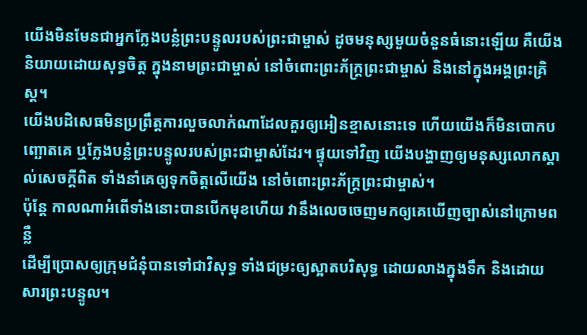យើងមិនមែនជាអ្នកក្លែងបន្លំព្រះបន្ទូលរបស់ព្រះជាម្ចាស់ ដូចមនុស្សមួយចំនួនធំនោះឡើយ គឺយើងនិយាយដោយសុទ្ធចិត្ត ក្នុងនាមព្រះជាម្ចាស់ នៅចំពោះព្រះភ័ក្ត្រព្រះជាម្ចាស់ និងនៅក្នុងអង្គព្រះគ្រិស្ត។
យើងបដិសេធមិនប្រព្រឹត្តការលួចលាក់ណាដែលគួរឲ្យអៀនខ្មាសនោះទេ ហើយយើងក៏មិនបោកបញ្ឆោតគេ ឬក្លែងបន្លំព្រះបន្ទូលរបស់ព្រះជាម្ចាស់ដែរ។ ផ្ទុយទៅវិញ យើងបង្ហាញឲ្យមនុស្សលោកស្គាល់សេចក្ដីពិត ទាំងនាំគេឲ្យទុកចិត្តលើយើង នៅចំពោះព្រះភ័ក្ត្រព្រះជាម្ចាស់។
ប៉ុន្តែ កាលណាអំពើទាំងនោះបានបើកមុខហើយ វានឹងលេចចេញមកឲ្យគេឃើញច្បាស់នៅក្រោមពន្លឺ
ដើម្បីប្រោសឲ្យក្រុមជំនុំបានទៅជាវិសុទ្ធ ទាំងជម្រះឲ្យស្អាតបរិសុទ្ធ ដោយលាងក្នុងទឹក និងដោយសារព្រះបន្ទូល។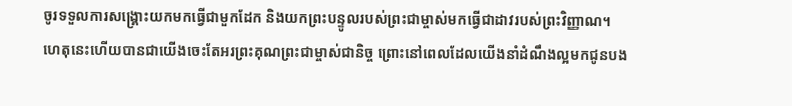ចូរទទួលការសង្គ្រោះយកមកធ្វើជាមួកដែក និងយកព្រះបន្ទូលរបស់ព្រះជាម្ចាស់មកធ្វើជាដាវរបស់ព្រះវិញ្ញាណ។
ហេតុនេះហើយបានជាយើងចេះតែអរព្រះគុណព្រះជាម្ចាស់ជានិច្ច ព្រោះនៅពេលដែលយើងនាំដំណឹងល្អមកជូនបង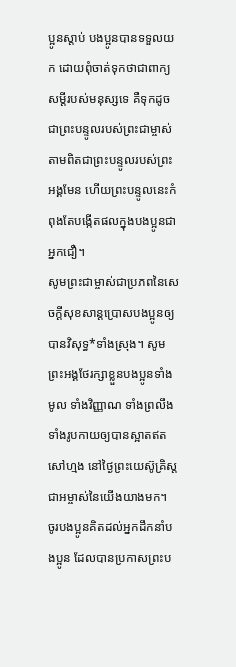ប្អូនស្ដាប់ បងប្អូនបានទទួលយក ដោយពុំចាត់ទុកថាជាពាក្យសម្ដីរបស់មនុស្សទេ គឺទុកដូចជាព្រះបន្ទូលរបស់ព្រះជាម្ចាស់ តាមពិតជាព្រះបន្ទូលរបស់ព្រះអង្គមែន ហើយព្រះបន្ទូលនេះកំពុងតែបង្កើតផលក្នុងបងប្អូនជាអ្នកជឿ។
សូមព្រះជាម្ចាស់ជាប្រភពនៃសេចក្ដីសុខសាន្តប្រោសបងប្អូនឲ្យបានវិសុទ្ធ*ទាំងស្រុង។ សូមព្រះអង្គថែរក្សាខ្លួនបងប្អូនទាំងមូល ទាំងវិញ្ញាណ ទាំងព្រលឹង ទាំងរូបកាយឲ្យបានស្អាតឥតសៅហ្មង នៅថ្ងៃព្រះយេស៊ូគ្រិស្តជាអម្ចាស់នៃយើងយាងមក។
ចូរបងប្អូនគិតដល់អ្នកដឹកនាំបងប្អូន ដែលបានប្រកាសព្រះប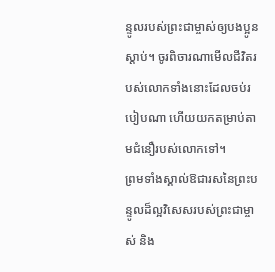ន្ទូលរបស់ព្រះជាម្ចាស់ឲ្យបងប្អូនស្ដាប់។ ចូរពិចារណាមើលជីវិតរបស់លោកទាំងនោះដែលចប់របៀបណា ហើយយកតម្រាប់តាមជំនឿរបស់លោកទៅ។
ព្រមទាំងស្គាល់ឱជារសនៃព្រះបន្ទូលដ៏ល្អវិសេសរបស់ព្រះជាម្ចាស់ និង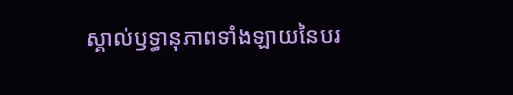ស្គាល់ឫទ្ធានុភាពទាំងឡាយនៃបរ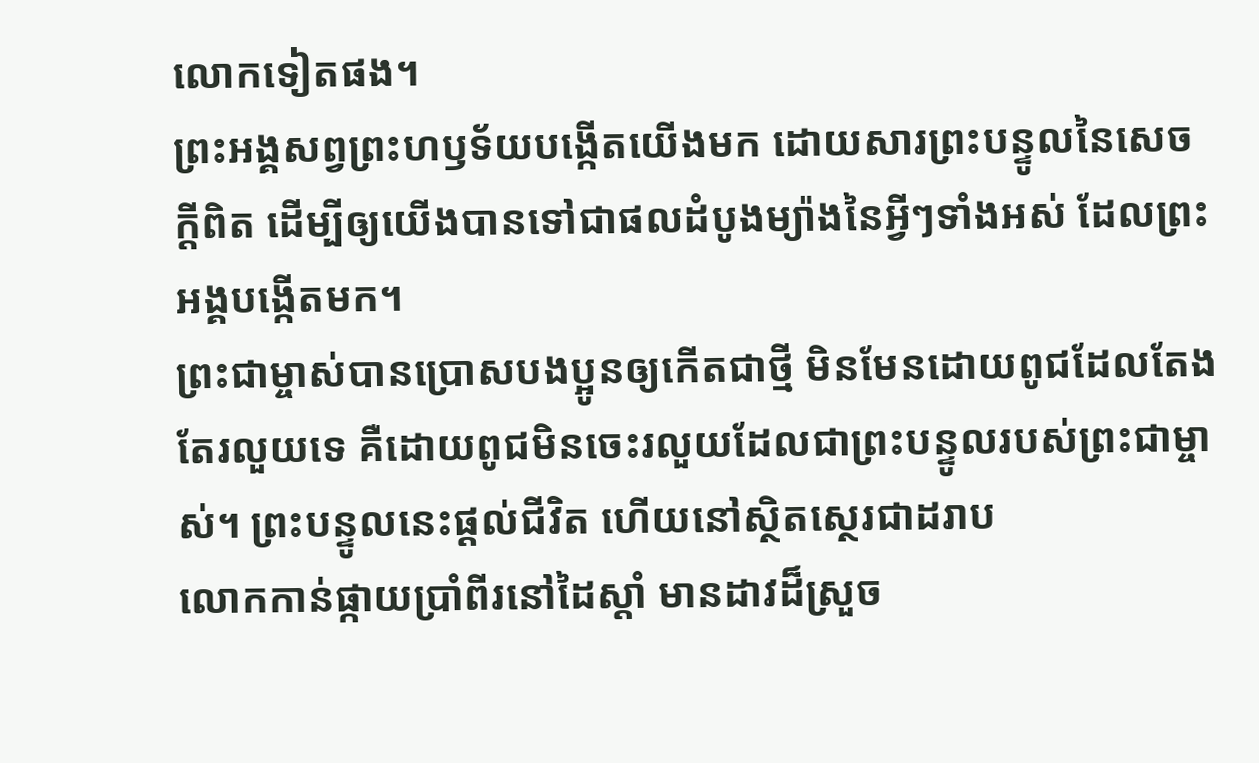លោកទៀតផង។
ព្រះអង្គសព្វព្រះហឫទ័យបង្កើតយើងមក ដោយសារព្រះបន្ទូលនៃសេចក្ដីពិត ដើម្បីឲ្យយើងបានទៅជាផលដំបូងម្យ៉ាងនៃអ្វីៗទាំងអស់ ដែលព្រះអង្គបង្កើតមក។
ព្រះជាម្ចាស់បានប្រោសបងប្អូនឲ្យកើតជាថ្មី មិនមែនដោយពូជដែលតែងតែរលួយទេ គឺដោយពូជមិនចេះរលួយដែលជាព្រះបន្ទូលរបស់ព្រះជាម្ចាស់។ ព្រះបន្ទូលនេះផ្ដល់ជីវិត ហើយនៅស្ថិតស្ថេរជាដរាប
លោកកាន់ផ្កាយប្រាំពីរនៅដៃស្ដាំ មានដាវដ៏ស្រួច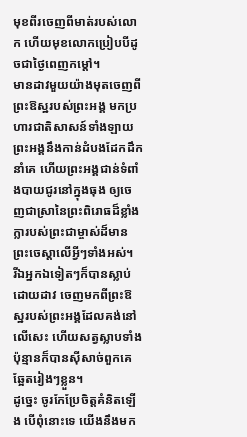មុខពីរចេញពីមាត់របស់លោក ហើយមុខលោកប្រៀបបីដូចជាថ្ងៃពេញកម្ដៅ។
មានដាវមួយយ៉ាងមុតចេញពីព្រះឱស្ឋរបស់ព្រះអង្គ មកប្រហារជាតិសាសន៍ទាំងឡាយព្រះអង្គនឹងកាន់ដំបងដែកដឹកនាំគេ ហើយព្រះអង្គជាន់ទំពាំងបាយជូរនៅក្នុងធុង ឲ្យចេញជាស្រានៃព្រះពិរោធដ៏ខ្លាំងក្លារបស់ព្រះជាម្ចាស់ដ៏មានព្រះចេស្ដាលើអ្វីៗទាំងអស់។
រីឯអ្នកឯទៀតៗក៏បានស្លាប់ដោយដាវ ចេញមកពីព្រះឱស្ឋរបស់ព្រះអង្គដែលគង់នៅលើសេះ ហើយសត្វស្លាបទាំងប៉ុន្មានក៏បានស៊ីសាច់ពួកគេឆ្អែតរៀងៗខ្លួន។
ដូច្នេះ ចូរកែប្រែចិត្តគំនិតឡើង បើពុំនោះទេ យើងនឹងមក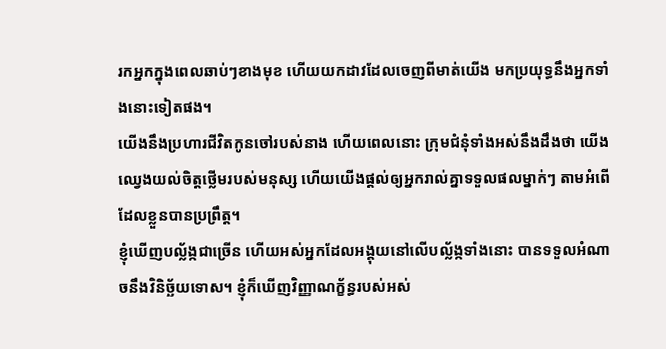រកអ្នកក្នុងពេលឆាប់ៗខាងមុខ ហើយយកដាវដែលចេញពីមាត់យើង មកប្រយុទ្ធនឹងអ្នកទាំងនោះទៀតផង។
យើងនឹងប្រហារជីវិតកូនចៅរបស់នាង ហើយពេលនោះ ក្រុមជំនុំទាំងអស់នឹងដឹងថា យើងឈ្វេងយល់ចិត្តថ្លើមរបស់មនុស្ស ហើយយើងផ្ដល់ឲ្យអ្នករាល់គ្នាទទួលផលម្នាក់ៗ តាមអំពើដែលខ្លួនបានប្រព្រឹត្ត។
ខ្ញុំឃើញបល្ល័ង្កជាច្រើន ហើយអស់អ្នកដែលអង្គុយនៅលើបល្ល័ង្កទាំងនោះ បានទទួលអំណាចនឹងវិនិច្ឆ័យទោស។ ខ្ញុំក៏ឃើញវិញ្ញាណក្ខ័ន្ធរបស់អស់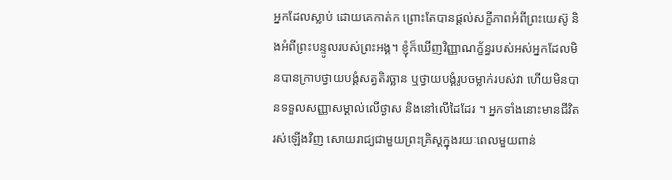អ្នកដែលស្លាប់ ដោយគេកាត់ក ព្រោះតែបានផ្ដល់សក្ខីភាពអំពីព្រះយេស៊ូ និងអំពីព្រះបន្ទូលរបស់ព្រះអង្គ។ ខ្ញុំក៏ឃើញវិញ្ញាណក្ខ័ន្ធរបស់អស់អ្នកដែលមិនបានក្រាបថ្វាយបង្គំសត្វតិរច្ឆាន ឬថ្វាយបង្គំរូបចម្លាក់របស់វា ហើយមិនបានទទួលសញ្ញាសម្គាល់លើថ្ងាស និងនៅលើដៃដែរ ។ អ្នកទាំងនោះមានជីវិតរស់ឡើងវិញ សោយរាជ្យជាមួយព្រះគ្រិស្តក្នុងរយៈពេលមួយពាន់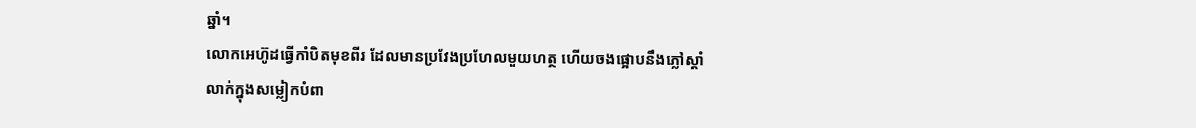ឆ្នាំ។
លោកអេហ៊ូដធ្វើកាំបិតមុខពីរ ដែលមានប្រវែងប្រហែលមួយហត្ថ ហើយចងផ្អោបនឹងភ្លៅស្ដាំ លាក់ក្នុងសម្លៀកបំពា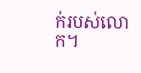ក់របស់លោក។